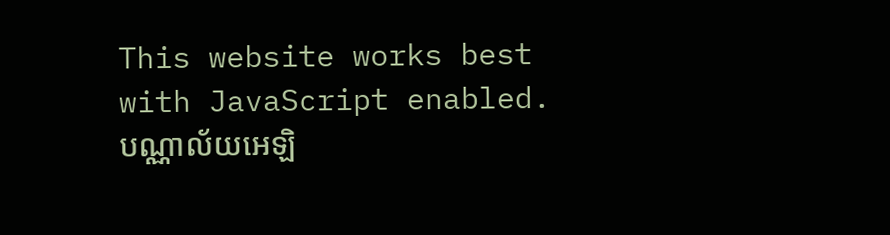This website works best with JavaScript enabled.
បណ្ណាល័យអេឡិ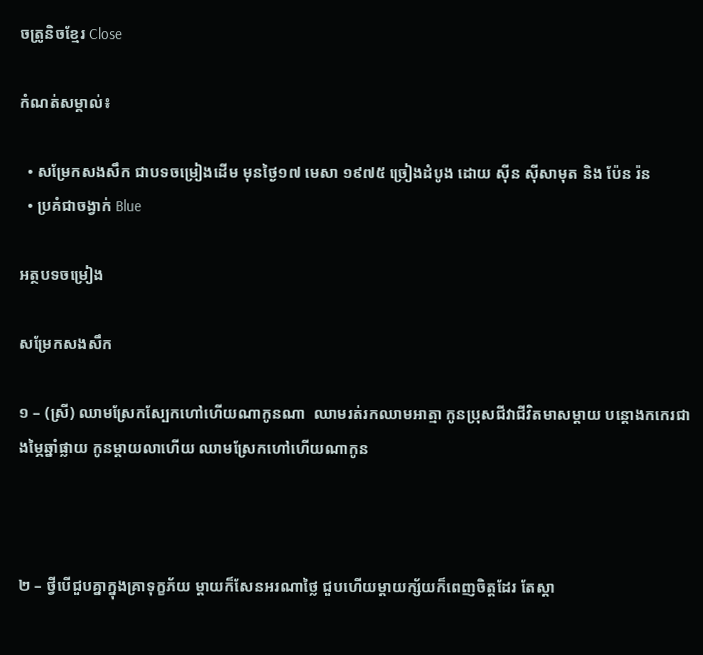ចត្រូនិចខ្មែរ Close

កំណត់សម្គាល់៖

  • សម្រែកសងសឹក ជាបទចម្រៀងដើម មុនថ្ងៃ១៧ មេសា ១៩៧៥ ច្រៀងដំបូង ដោយ ស៊ីន ស៊ីសាមុត និង ប៉ែន រ៉ន
  • ប្រគំជាចង្វាក់ Blue

អត្ថបទចម្រៀង

សម្រែកសងសឹក

១ – (ស្រី) ឈាមស្រែកស្បែកហៅហើយណាកូនណា  ឈាមរត់រកឈាមអាត្មា កូនប្រុសជីវាជីវិតមាសម្ដាយ បន្តោងកកេរជាងម្ភៃឆ្នាំផ្លាយ កូនម្ដាយលាហើយ ឈាមស្រែកហៅហើយណាកូន



២ – ថ្វីបើជួបគ្នាក្នុងគ្រាទុក្ខភ័យ ម្ដាយក៏សែនអរណាថ្លៃ ជួបហើយម្ដាយក្ស័យក៏ពេញចិត្តដែរ តែស្ដា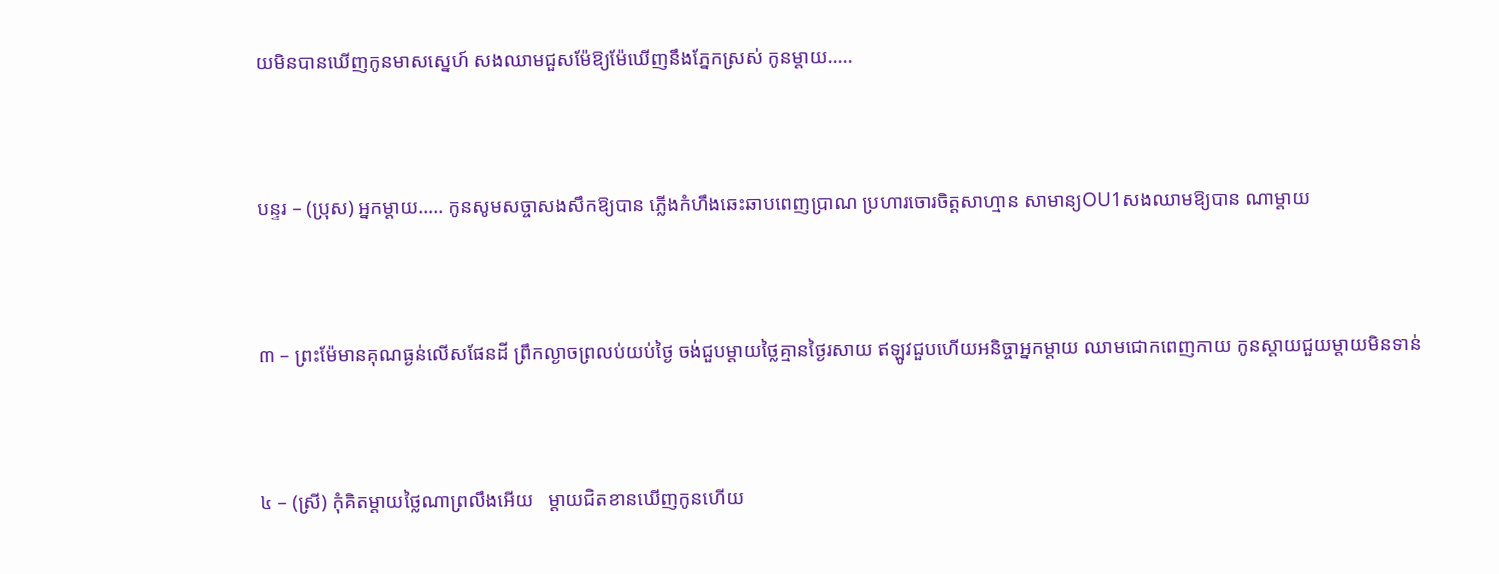យមិនបានឃើញកូនមាសស្នេហ៍ សងឈាមជួសម៉ែឱ្យម៉ែឃើញនឹងភ្នែកស្រស់ កូនម្ដាយ…..



បន្ទរ – (ប្រុស) អ្នកម្ដាយ….. កូនសូមសច្ចាសងសឹកឱ្យបាន ភ្លើងកំហឹងឆេះឆាបពេញប្រាណ ប្រហារចោរចិត្តសាហ្មាន សាមាន្យOU1សងឈាមឱ្យបាន ណាម្ដាយ



៣ – ព្រះម៉ែមានគុណធ្ងន់លើសផែនដី ព្រឹកល្ងាចព្រលប់យប់ថ្ងៃ ចង់ជួបម្ដាយថ្លៃគ្មានថ្ងៃរសាយ ឥឡូវជួបហើយអនិច្ចាអ្នកម្ដាយ ឈាមជោកពេញកាយ កូនស្ដាយជួយម្ដាយមិនទាន់



៤ – (ស្រី) កុំគិតម្ដាយថ្លៃណាព្រលឹងអើយ   ម្ដាយជិតខានឃើញកូនហើយ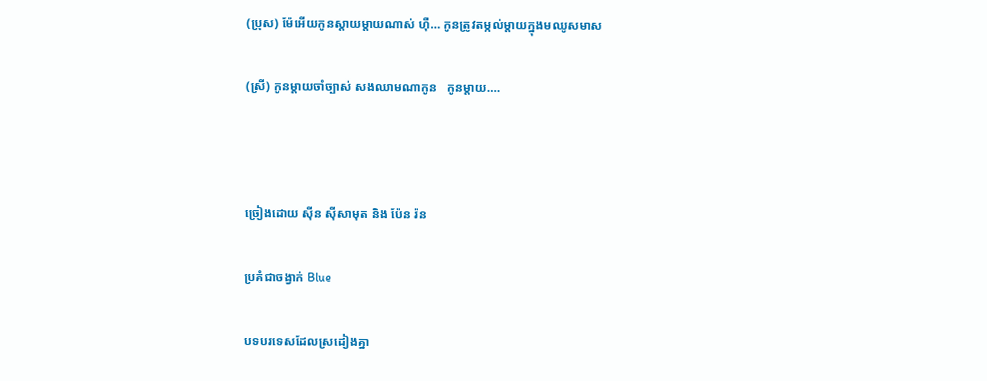(ប្រុស) ម៉ែអើយកូនស្ដាយម្ដាយណាស់ ហ៊ឺ… កូនត្រូវតម្កល់ម្ដាយក្នុងមឈូសមាស

(ស្រី) កូនម្ដាយចាំច្បាស់ សងឈាមណាកូន   កូនម្ដាយ….



ច្រៀងដោយ ស៊ីន ស៊ីសាមុត និង ប៉ែន រ៉ន

ប្រគំជាចង្វាក់ Blue

បទបរទេសដែលស្រដៀងគ្នា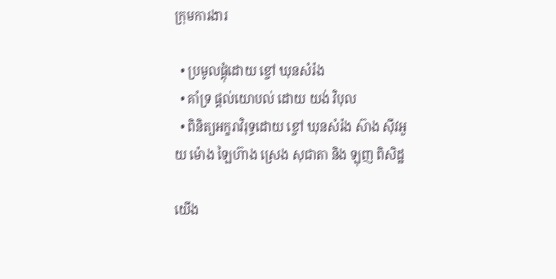ក្រុមការងារ

  • ប្រមូលផ្ដុំដោយ ខ្ចៅ ឃុនសំរ៉ង
  • គាំទ្រ ផ្ដល់យោបល់ ដោយ យង់ វិបុល
  • ពិនិត្យអក្ខរាវិរុទ្ធដោយ ខ្ចៅ ឃុនសំរ៉ង ស៊ាង សុីវអួយ ម៉ោង ឡៃហ៊ាង ស្រេង សុជាតា និង ឡុញ ពិសិដ្ឋ

យើង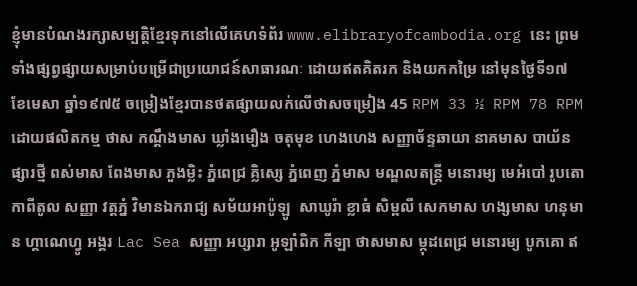ខ្ញុំមានបំណងរក្សាសម្បត្តិខ្មែរទុកនៅលើគេហទំព័រ www.elibraryofcambodia.org នេះ ព្រមទាំងផ្សព្វផ្សាយសម្រាប់បម្រើជាប្រយោជន៍សាធារណៈ ដោយឥតគិតរក និងយកកម្រៃ នៅមុនថ្ងៃទី១៧ ខែមេសា ឆ្នាំ១៩៧៥ ចម្រៀងខ្មែរបានថតផ្សាយលក់លើថាសចម្រៀង 45 RPM 33 ½ RPM 78 RPM ដោយផលិតកម្ម ថាស កណ្ដឹងមាស ឃ្លាំងមឿង ចតុមុខ ហេងហេង សញ្ញាច័ន្ទឆាយា នាគមាស បាយ័ន ផ្សារថ្មី ពស់មាស ពែងមាស ភួងម្លិះ ភ្នំពេជ្រ គ្លិស្សេ ភ្នំពេញ ភ្នំមាស មណ្ឌលតន្រ្តី មនោរម្យ មេអំបៅ រូបតោ កាពីតូល សញ្ញា វត្តភ្នំ វិមានឯករាជ្យ សម័យអាប៉ូឡូ  សាឃូរ៉ា ខ្លាធំ សិម្ពលី សេកមាស ហង្សមាស ហនុមាន ហ្គាណេហ្វូ អង្គរ Lac Sea សញ្ញា អប្សារា អូឡាំពិក កីឡា ថាសមាស ម្កុដពេជ្រ មនោរម្យ បូកគោ ឥ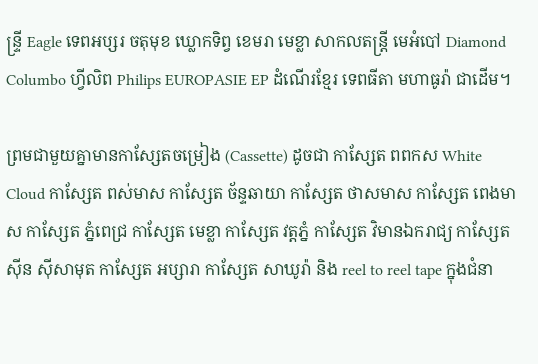ន្ទ្រី Eagle ទេពអប្សរ ចតុមុខ ឃ្លោកទិព្វ ខេមរា មេខ្លា សាកលតន្ត្រី មេអំបៅ Diamond Columbo ហ្វីលិព Philips EUROPASIE EP ដំណើរខ្មែរ ទេពធីតា មហាធូរ៉ា ជាដើម។

ព្រមជាមួយគ្នាមានកាសែ្សតចម្រៀង (Cassette) ដូចជា កាស្សែត ពពកស White Cloud កាស្សែត ពស់មាស កាស្សែត ច័ន្ទឆាយា កាស្សែត ថាសមាស កាស្សែត ពេងមាស កាស្សែត ភ្នំពេជ្រ កាស្សែត មេខ្លា កាស្សែត វត្តភ្នំ កាស្សែត វិមានឯករាជ្យ កាស្សែត ស៊ីន ស៊ីសាមុត កាស្សែត អប្សារា កាស្សែត សាឃូរ៉ា និង reel to reel tape ក្នុងជំនា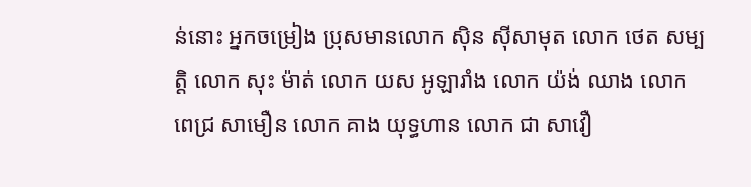ន់នោះ អ្នកចម្រៀង ប្រុសមានលោក ស៊ិន ស៊ីសាមុត លោក ថេត សម្បត្តិ លោក សុះ ម៉ាត់ លោក យស អូឡារាំង លោក យ៉ង់ ឈាង លោក ពេជ្រ សាមឿន លោក គាង យុទ្ធហាន លោក ជា សាវឿ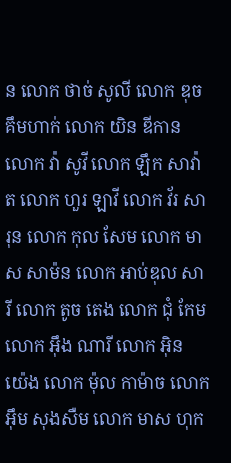ន លោក ថាច់ សូលី លោក ឌុច គឹមហាក់ លោក យិន ឌីកាន លោក វ៉ា សូវី លោក ឡឹក សាវ៉ាត លោក ហួរ ឡាវី លោក វ័រ សារុន លោក កុល សែម លោក មាស សាម៉ន លោក អាប់ឌុល សារី លោក តូច តេង លោក ជុំ កែម លោក អ៊ឹង ណារី លោក អ៊ិន យ៉េង លោក ម៉ុល កាម៉ាច លោក អ៊ឹម សុងសឺម លោក មាស ហុក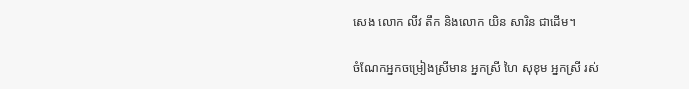សេង លោក លីវ តឹក និងលោក យិន សារិន ជាដើម។

ចំណែកអ្នកចម្រៀងស្រីមាន អ្នកស្រី ហៃ សុខុម អ្នកស្រី រស់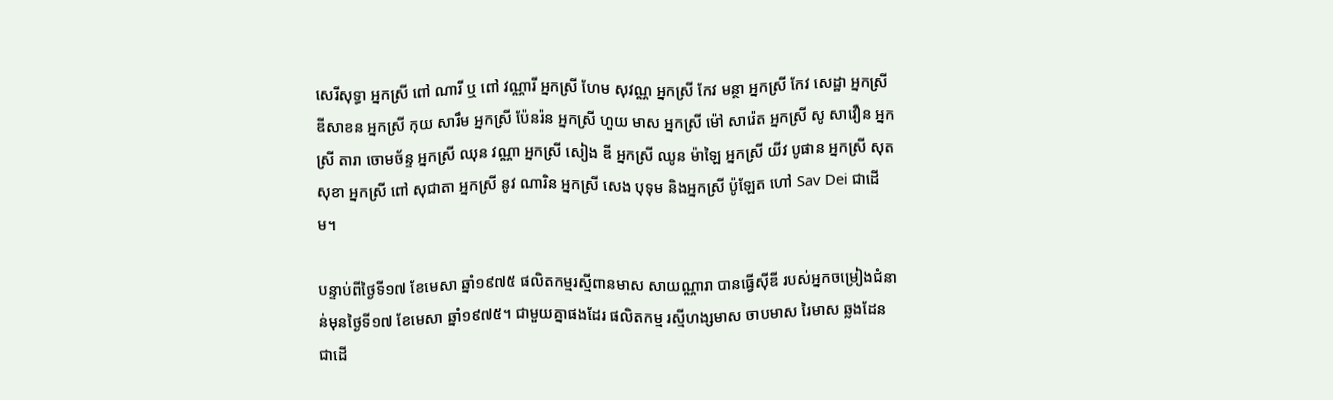សេរីសុទ្ធា អ្នកស្រី ពៅ ណារី ឬ ពៅ វណ្ណារី អ្នកស្រី ហែម សុវណ្ណ អ្នកស្រី កែវ មន្ថា អ្នកស្រី កែវ សេដ្ឋា អ្នកស្រី ឌីសាខន អ្នកស្រី កុយ សារឹម អ្នកស្រី ប៉ែនរ៉ន អ្នកស្រី ហួយ មាស អ្នកស្រី ម៉ៅ សារ៉េត អ្នកស្រី សូ សាវឿន អ្នកស្រី តារា ចោមច័ន្ទ អ្នកស្រី ឈុន វណ្ណា អ្នកស្រី សៀង ឌី អ្នកស្រី ឈូន ម៉ាឡៃ អ្នកស្រី យីវ បូផាន អ្នកស្រី សុត សុខា អ្នកស្រី ពៅ សុជាតា អ្នកស្រី នូវ ណារិន អ្នកស្រី សេង បុទុម និងអ្នកស្រី ប៉ូឡែត ហៅ Sav Dei ជាដើម។

បន្ទាប់ពីថ្ងៃទី១៧ ខែមេសា ឆ្នាំ១៩៧៥ ផលិតកម្មរស្មីពានមាស សាយណ្ណារា បានធ្វើស៊ីឌី របស់អ្នកចម្រៀងជំនាន់មុនថ្ងៃទី១៧ ខែមេសា ឆ្នាំ១៩៧៥។ ជាមួយគ្នាផងដែរ ផលិតកម្ម រស្មីហង្សមាស ចាបមាស រៃមាស ឆ្លងដែន ជាដើ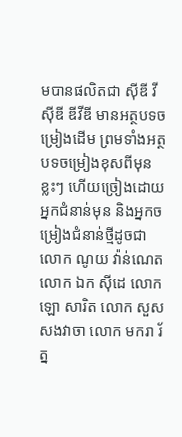មបានផលិតជា ស៊ីឌី វីស៊ីឌី ឌីវីឌី មានអត្ថបទចម្រៀងដើម ព្រមទាំងអត្ថបទចម្រៀងខុសពីមុនខ្លះៗ ហើយច្រៀងដោយអ្នកជំនាន់មុន និងអ្នកចម្រៀងជំនាន់ថ្មីដូចជា លោក ណូយ វ៉ាន់ណេត លោក ឯក ស៊ីដេ លោក ឡោ សារិត លោក សួស សងវាចា លោក មករា រ័ត្ន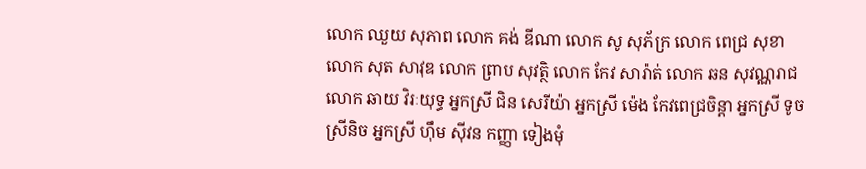លោក ឈួយ សុភាព លោក គង់ ឌីណា លោក សូ សុភ័ក្រ លោក ពេជ្រ សុខា លោក សុត សាវុឌ លោក ព្រាប សុវត្ថិ លោក កែវ សារ៉ាត់ លោក ឆន សុវណ្ណរាជ លោក ឆាយ វិរៈយុទ្ធ អ្នកស្រី ជិន សេរីយ៉ា អ្នកស្រី ម៉េង កែវពេជ្រចិន្តា អ្នកស្រី ទូច ស្រីនិច អ្នកស្រី ហ៊ឹម ស៊ីវន កញ្ញា ទៀងមុំ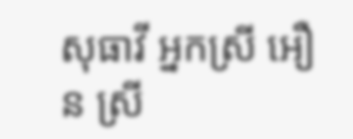សុធាវី អ្នកស្រី អឿន ស្រី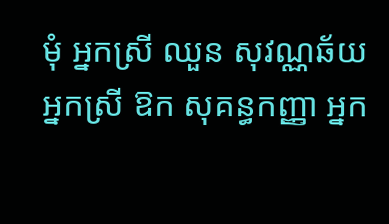មុំ អ្នកស្រី ឈួន សុវណ្ណឆ័យ អ្នកស្រី ឱក សុគន្ធកញ្ញា អ្នក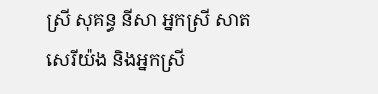ស្រី សុគន្ធ នីសា អ្នកស្រី សាត សេរីយ៉ង និងអ្នកស្រី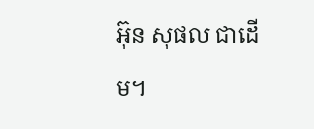អ៊ុន សុផល ជាដើម។